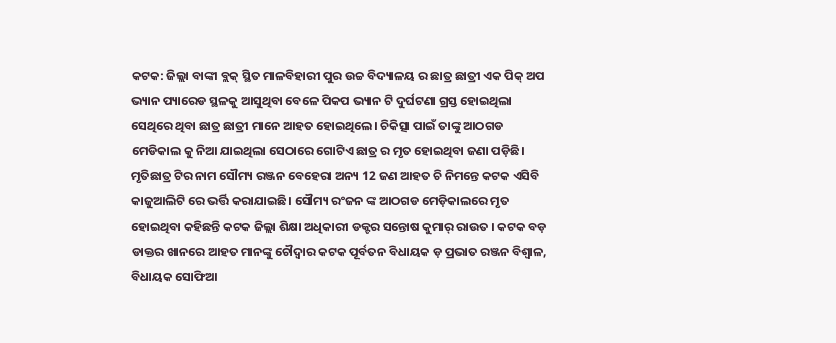କଟକ: ଜିଲ୍ଲା ବାଙ୍କୀ ବ୍ଲକ୍ ସ୍ଥିତ ମାଳବିହାରୀ ପୁର ଉଚ୍ଚ ବିଦ୍ୟାଳୟ ର ଛାତ୍ର ଛାତ୍ରୀ ଏକ ପିକ୍ ଅପ ଭ୍ୟାନ ପ୍ୟାରେଡ ସ୍ଥଳକୁ ଆସୁଥିବା ବେଳେ ପିକପ ଭ୍ୟାନ ଟି ଦୁର୍ଘଟଣା ଗ୍ରସ୍ତ ହୋଇଥିଲା ସେଥିରେ ଥିବା ଛାତ୍ର ଛାତ୍ରୀ ମାନେ ଆହତ ହୋଇଥିଲେ। ଚିକିତ୍ସା ପାଇଁ ତାଙ୍କୁ ଆଠଗଡ ମେଡିକାଲ କୁ ନିଆ ଯାଇଥିଲା ସେଠାରେ ଗୋଟିଏ ଛାତ୍ର ର ମୃତ ହୋଇଥିବା ଜଣା ପଡ଼ିଛି। ମୃତିଛାତ୍ର ଟିର ନାମ ସୌମ୍ୟ ରଞ୍ଜନ ବେହେରା ଅନ୍ୟ 12 ଜଣ ଆହତ ଚି ନିମନ୍ତେ କଟକ ଏସିବି କାଜୁଆଲିଟି ରେ ଭର୍ତ୍ତି କରାଯାଇଛି। ସୌମ୍ୟ ରଂଜନ ଙ୍କ ଆଠଗଡ ମେଡ଼ିକାଲରେ ମୃତ ହୋଇଥିବା କହିଛନ୍ତି କଟକ ଜିଲ୍ଲା ଶିକ୍ଷା ଅଧିକାରୀ ଡକ୍ଟର ସନ୍ତୋଷ କୁମାର୍ ରାଉତ । କଟକ ବଡ଼ ଡାକ୍ତର ଖାନରେ ଆହତ ମାନଙ୍କୁ ଚୌଦ୍ୱାର କଟକ ପୂର୍ବତନ ବିଧାୟକ ଡ଼ ପ୍ରଭାତ ରଞ୍ଜନ ବିଶ୍ୱାଳ, ବିଧାୟକ ସୋଫିଆ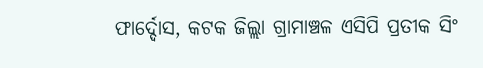ଫାର୍ଦ୍ଦୋସ, କଟକ ଜିଲ୍ଲା ଗ୍ରାମାଞ୍ଚଳ ଏସିପି ପ୍ରତୀକ ସିଂ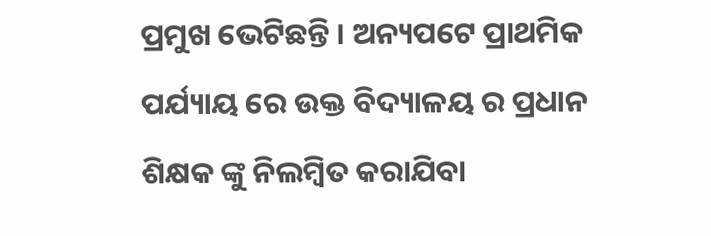ପ୍ରମୁଖ ଭେଟିଛନ୍ତି । ଅନ୍ୟପଟେ ପ୍ରାଥମିକ ପର୍ଯ୍ୟାୟ ରେ ଉକ୍ତ ବିଦ୍ୟାଳୟ ର ପ୍ରଧାନ ଶିକ୍ଷକ ଙ୍କୁ ନିଲମ୍ବିତ କରାଯିବା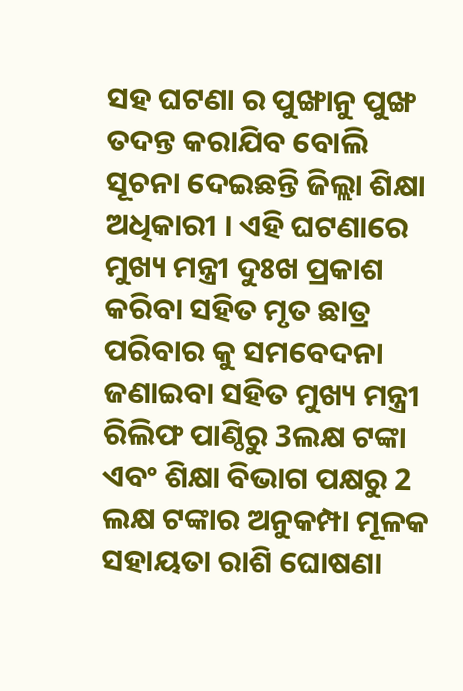ସହ ଘଟଣା ର ପୁଙ୍ଖାନୁ ପୁଙ୍ଖ ତଦନ୍ତ କରାଯିବ ବୋଲି ସୂଚନା ଦେଇଛନ୍ତି ଜିଲ୍ଲା ଶିକ୍ଷା ଅଧିକାରୀ । ଏହି ଘଟଣାରେ ମୁଖ୍ୟ ମନ୍ତ୍ରୀ ଦୁଃଖ ପ୍ରକାଶ କରିବା ସହିତ ମୃତ ଛାତ୍ର ପରିବାର କୁ ସମବେଦନା ଜଣାଇବା ସହିତ ମୁଖ୍ୟ ମନ୍ତ୍ରୀ ରିଲିଫ ପାଣ୍ଠିରୁ 3ଲକ୍ଷ ଟଙ୍କା ଏବଂ ଶିକ୍ଷା ବିଭାଗ ପକ୍ଷରୁ 2 ଲକ୍ଷ ଟଙ୍କାର ଅନୁକମ୍ପା ମୂଳକ ସହାୟତା ରାଶି ଘୋଷଣା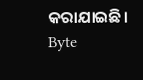କରାଯାଇଛି।
Byte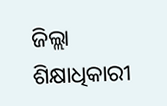ଜିଲ୍ଲା ଶିକ୍ଷାଧିକାରୀ